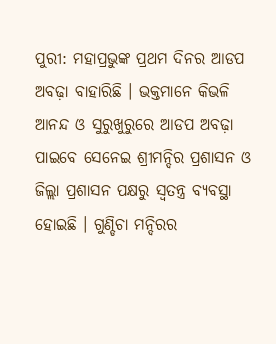ପୁରୀ: ମହାପ୍ରଭୁଙ୍କ ପ୍ରଥମ ଦିନର ଆଡପ ଅବଢ଼ା ବାହାରିଛି । ଭକ୍ତମାନେ କିଭଳି ଆନନ୍ଦ ଓ ସୁରୁଖୁରୁରେ ଆଡପ ଅବଢ଼ା ପାଇବେ ସେନେଇ ଶ୍ରୀମନ୍ଦିର ପ୍ରଶାସନ ଓ ଜିଲ୍ଲା ପ୍ରଶାସନ ପକ୍ଷରୁ ସ୍ବତନ୍ତ୍ର ବ୍ୟବସ୍ଥା ହୋଇଛି । ଗୁଣ୍ଡିଚା ମନ୍ଦିରର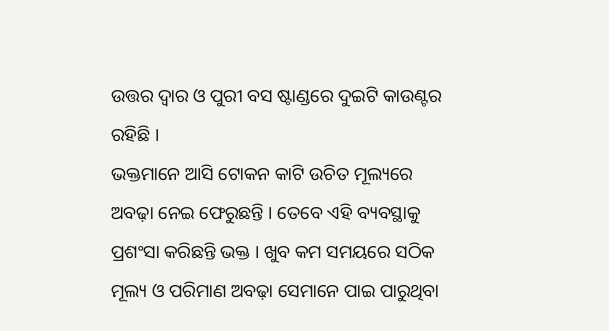ଉତ୍ତର ଦ୍ବାର ଓ ପୁରୀ ବସ ଷ୍ଟାଣ୍ଡରେ ଦୁଇଟି କାଉଣ୍ଟର ରହିଛି ।
ଭକ୍ତମାନେ ଆସି ଟୋକନ କାଟି ଉଚିତ ମୂଲ୍ୟରେ ଅବଢ଼ା ନେଇ ଫେରୁଛନ୍ତି । ତେବେ ଏହି ବ୍ୟବସ୍ଥାକୁ ପ୍ରଶଂସା କରିଛନ୍ତି ଭକ୍ତ । ଖୁବ କମ ସମୟରେ ସଠିକ ମୂଲ୍ୟ ଓ ପରିମାଣ ଅବଢ଼ା ସେମାନେ ପାଇ ପାରୁଥିବା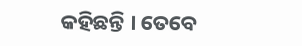କହିଛନ୍ତି । ତେବେ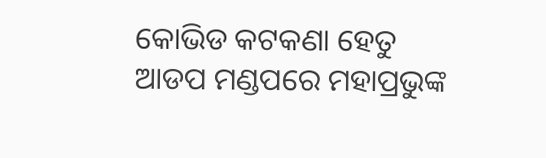କୋଭିଡ କଟକଣା ହେତୁ ଆଡପ ମଣ୍ଡପରେ ମହାପ୍ରଭୁଙ୍କ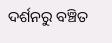ଦର୍ଶନରୁ ବଞ୍ଚିତ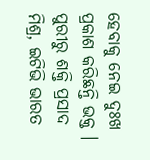ହେବାକୁ ନେଇ ଦୁଃଖ ପ୍ରକାଶ କରିଛନ୍ତି ଭକ୍ତ ।
ପୁରୀରୁ ଶକ୍ତି ପ୍ରସାଦ ମିଶ୍ର, ଇଟିଭି ଭାରତ